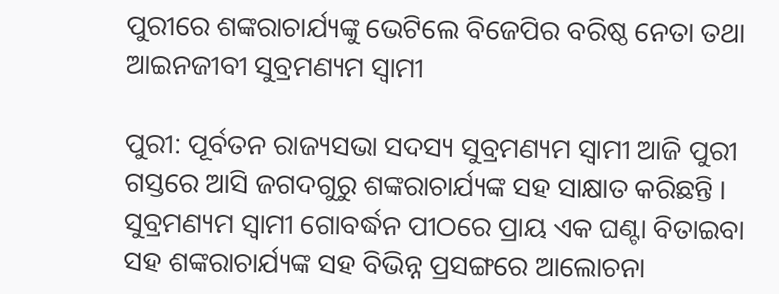ପୁରୀରେ ଶଙ୍କରାଚାର୍ଯ୍ୟଙ୍କୁ ଭେଟିଲେ ବିଜେପିର ବରିଷ୍ଠ ନେତା ତଥା ଆଇନଜୀବୀ ସୁବ୍ରମଣ୍ୟମ ସ୍ୱାମୀ

ପୁରୀ: ପୂର୍ବତନ ରାଜ୍ୟସଭା ସଦସ୍ୟ ସୁବ୍ରମଣ୍ୟମ ସ୍ୱାମୀ ଆଜି ପୁରୀ ଗସ୍ତରେ ଆସି ଜଗଦଗୁରୁ ଶଙ୍କରାଚାର୍ଯ୍ୟଙ୍କ ସହ ସାକ୍ଷାତ କରିଛନ୍ତି । ସୁବ୍ରମଣ୍ୟମ ସ୍ୱାମୀ ଗୋବର୍ଦ୍ଧନ ପୀଠରେ ପ୍ରାୟ ଏକ ଘଣ୍ଟା ବିତାଇବା ସହ ଶଙ୍କରାଚାର୍ଯ୍ୟଙ୍କ ସହ ବିଭିନ୍ନ ପ୍ରସଙ୍ଗରେ ଆଲୋଚନା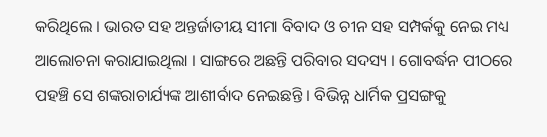କରିଥିଲେ । ଭାରତ ସହ ଅନ୍ତର୍ଜାତୀୟ ସୀମା ବିବାଦ ଓ ଚୀନ ସହ ସମ୍ପର୍କକୁ ନେଇ ମଧ୍ୟ ଆଲୋଚନା କରାଯାଇଥିଲା । ସାଙ୍ଗରେ ଅଛନ୍ତି ପରିବାର ସଦସ୍ୟ । ଗୋବର୍ଦ୍ଧନ ପୀଠରେ ପହଞ୍ଚି ସେ ଶଙ୍କରାଚାର୍ଯ୍ୟଙ୍କ ଆଶୀର୍ବାଦ ନେଇଛନ୍ତି । ବିଭିନ୍ନ ଧାର୍ମିକ ପ୍ରସଙ୍ଗକୁ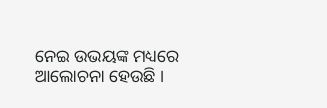ନେଇ ଉଭୟଙ୍କ ମଧ୍ୟରେ ଆଲୋଚନା ହେଉଛି ।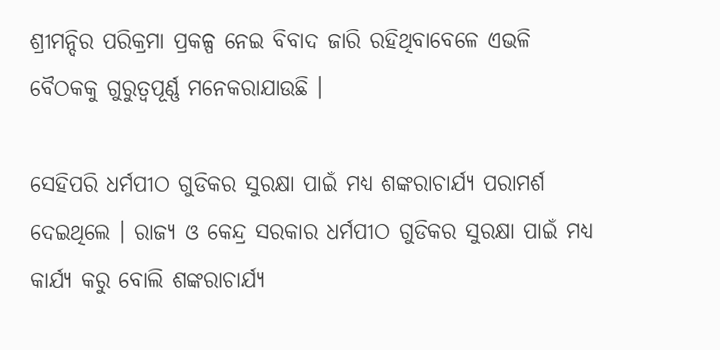ଶ୍ରୀମନ୍ଦିର ପରିକ୍ରମା ପ୍ରକଳ୍ପ ନେଇ ବିବାଦ ଜାରି ରହିଥିବାବେଳେ ଏଭଳି ବୈଠକକୁ ଗୁରୁତ୍ୱପୂର୍ଣ୍ଣ ମନେକରାଯାଉଛି ।

ସେହିପରି ଧର୍ମପୀଠ ଗୁଡିକର ସୁରକ୍ଷା ପାଇଁ ମଧ୍ୟ ଶଙ୍କରାଚାର୍ଯ୍ୟ ପରାମର୍ଶ ଦେଇଥିଲେ । ରାଜ୍ୟ ଓ କେନ୍ଦ୍ର ସରକାର ଧର୍ମପୀଠ ଗୁଡିକର ସୁରକ୍ଷା ପାଇଁ ମଧ୍ୟ କାର୍ଯ୍ୟ କରୁ ବୋଲି ଶଙ୍କରାଚାର୍ଯ୍ୟ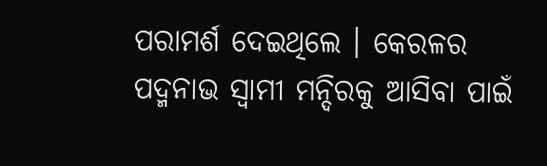ପରାମର୍ଶ ଦେଇଥିଲେ । କେରଳର ପଦ୍ମନାଭ ସ୍ଵାମୀ ମନ୍ଦିରକୁ ଆସିବା ପାଇଁ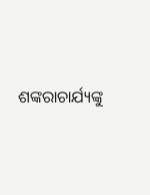ଶଙ୍କରାଚାର୍ଯ୍ୟଙ୍କୁ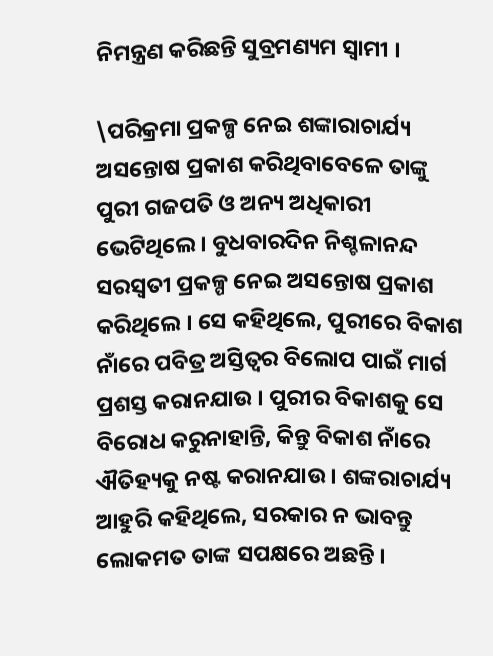ନିମନ୍ତ୍ରଣ କରିଛନ୍ତି ସୁବ୍ରମଣ୍ୟମ ସ୍ୱାମୀ ।

\ପରିକ୍ରମା ପ୍ରକଳ୍ପ ନେଇ ଶଙ୍କାରାଚାର୍ଯ୍ୟ ଅସନ୍ତୋଷ ପ୍ରକାଶ କରିଥିବାବେଳେ ତାଙ୍କୁ ପୁରୀ ଗଜପତି ଓ ଅନ୍ୟ ଅଧିକାରୀ ଭେଟିଥିଲେ । ବୁଧବାରଦିନ ନିଶ୍ଚଳାନନ୍ଦ ସରସ୍ୱତୀ ପ୍ରକଳ୍ପ ନେଇ ଅସନ୍ତୋଷ ପ୍ରକାଶ କରିଥିଲେ । ସେ କହିଥିଲେ, ପୁରୀରେ ବିକାଶ ନାଁରେ ପବିତ୍ର ଅସ୍ତିତ୍ୱର ବିଲୋପ ପାଇଁ ମାର୍ଗ ପ୍ରଶସ୍ତ କରାନଯାଉ । ପୁରୀର ବିକାଶକୁ ସେ ବିରୋଧ କରୁନାହାନ୍ତି, କିନ୍ତୁ ବିକାଶ ନାଁରେ ଐତିହ୍ୟକୁ ନଷ୍ଟ କରାନଯାଉ । ଶଙ୍କରାଚାର୍ଯ୍ୟ ଆହୁରି କହିଥିଲେ, ସରକାର ନ ଭାବନ୍ତୁ ଲୋକମତ ତାଙ୍କ ସପକ୍ଷରେ ଅଛନ୍ତି ।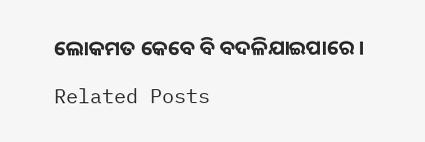ଲୋକମତ କେବେ ବି ବଦଳିଯାଇପାରେ ।

Related Posts